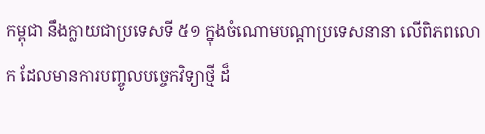កម្ពុជា នឹងក្លាយជាប្រទេសទី ៥១ ក្នុងចំណោមបណ្តាប្រទេសនានា លើពិភពលោក ដែលមានការបញ្ចូលបច្ចេកវិទ្យាថ្មី ដ៏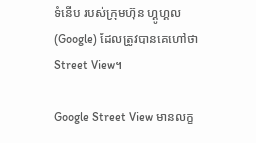ទំនើប របស់ក្រុមហ៊ុន ហ្គូហ្គល (Google) ដែលត្រូវបានគេហៅថា Street View។

Google Street View មានលក្ខ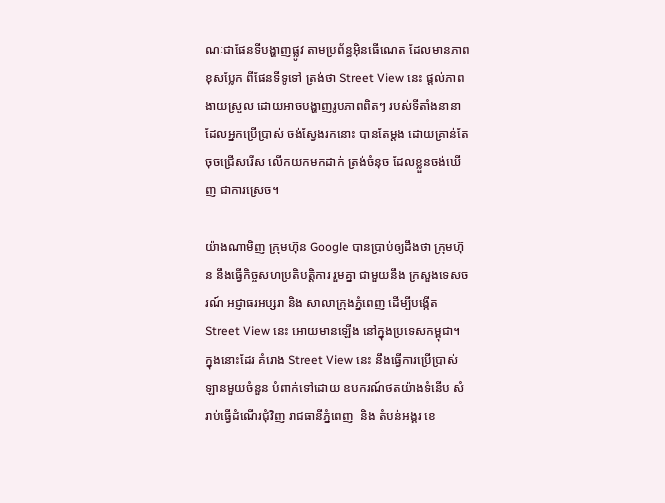ណៈជាផែនទីបង្ហាញផ្លូវ តាមប្រព័ន្ធអ៊ិនធើណេត ដែលមានភាពខុសប្លែក ពីផែនទីទូទៅ ត្រង់ថា Street View នេះ ផ្តល់ភាពងាយស្រួល ដោយអាចបង្ហាញរូបភាពពិតៗ របស់ទីតាំងនានា ដែលអ្នកប្រើប្រាស់ ចង់ស្វែងរកនោះ បានតែម្តង ដោយគ្រាន់តែចុចជ្រើសរើស លើកយកមកដាក់ ត្រង់ចំនុច ដែលខ្លួនចង់ឃើញ ជាការស្រេច។

យ៉ាងណាមិញ ក្រុមហ៊ុន Google បានប្រាប់ឲ្យដឹងថា ក្រុមហ៊ុន នឹងធ្វើកិច្ចសហប្រតិបត្តិការ រួមគ្នា ជាមួយនឹង ក្រសួងទេសចរណ៍ អជ្ញាធរអប្សរា និង សាលាក្រុងភ្នំពេញ ដើម្បីបង្កើត Street View នេះ អោយមានឡើង នៅក្នុងប្រទេសកម្ពុជា។ ក្នុងនោះដែរ គំរោង Street View នេះ នឹងធ្វើការប្រើប្រាស់ ឡានមួយចំនួន បំពាក់ទៅដោយ ឧបករណ៍ថតយ៉ាងទំនើប សំរាប់ធ្វើដំណើរជុំវិញ រាជធានីភ្នំពេញ  និង តំបន់អង្គរ ខេ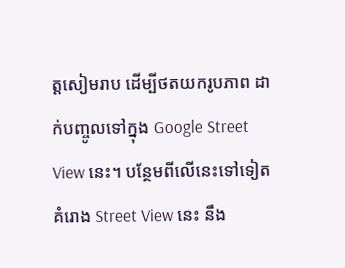ត្តសៀមរាប ដើម្បីថតយករូបភាព ដាក់បញ្ចូលទៅក្នុង Google Street View នេះ។ បន្ថែមពីលើនេះទៅទៀត គំរោង Street View នេះ នឹង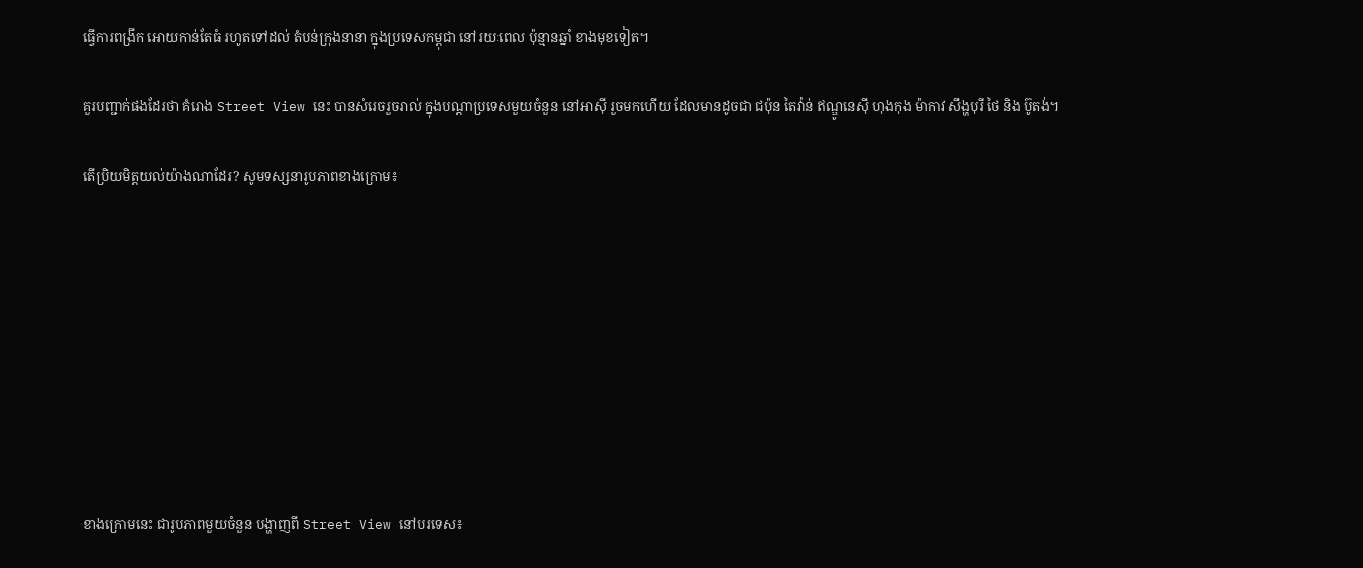ធ្វើការពង្រីក អោយកាន់តែធំ រហូតទៅដល់ តំបន់ក្រុងនានា ក្នុងប្រទេសកម្ពុជា នៅរយៈពេល ប៉ុន្មានឆ្នាំ ខាងមុខទៀត។

គួរបញ្ជាក់ផងដែរថា គំរោង Street View នេះ បានសំរេចរួចរាល់ ក្នុងបណ្តាប្រទេសមួយចំនួន នៅអាស៊ី រួចមកហើយ ដែលមានដូចជា ជប៉ុន តៃវ៉ាន់ ឥណ្ឌូនេស៊ី ហុងកុង ម៉ាកាវ សឹង្ហបុរី ថៃ និង ប៊ូតង់។

តើប្រិយមិត្តយល់យ៉ាងណាដែរ? សូមទស្សនារូបភាពខាងក្រោម៖









ខាងក្រោមនេះ ជារូបភាពមួយចំនួន បង្ហាញពី Street View នៅបរទេស៖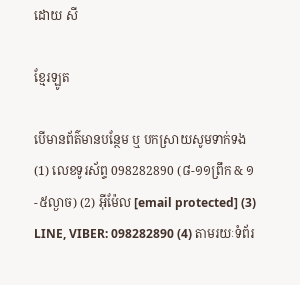ដោយ សី

ខ្មែរឡូត

បើមានព័ត៌មានបន្ថែម ឬ បកស្រាយសូមទាក់ទង (1) លេខទូរស័ព្ទ 098282890 (៨-១១ព្រឹក & ១-៥ល្ងាច) (2) អ៊ីម៉ែល [email protected] (3) LINE, VIBER: 098282890 (4) តាមរយៈទំព័រ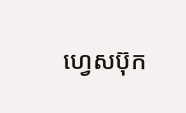ហ្វេសប៊ុក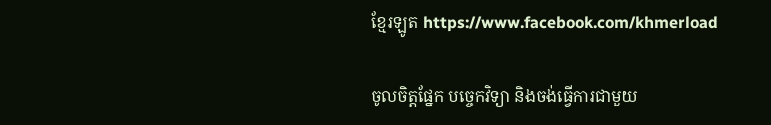ខ្មែរឡូត https://www.facebook.com/khmerload

ចូលចិត្តផ្នែក បច្ចេកវិទ្យា និងចង់ធ្វើការជាមួយ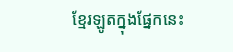ខ្មែរឡូតក្នុងផ្នែកនេះ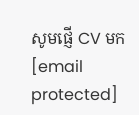សូមផ្ញើ CV មក [email protected]